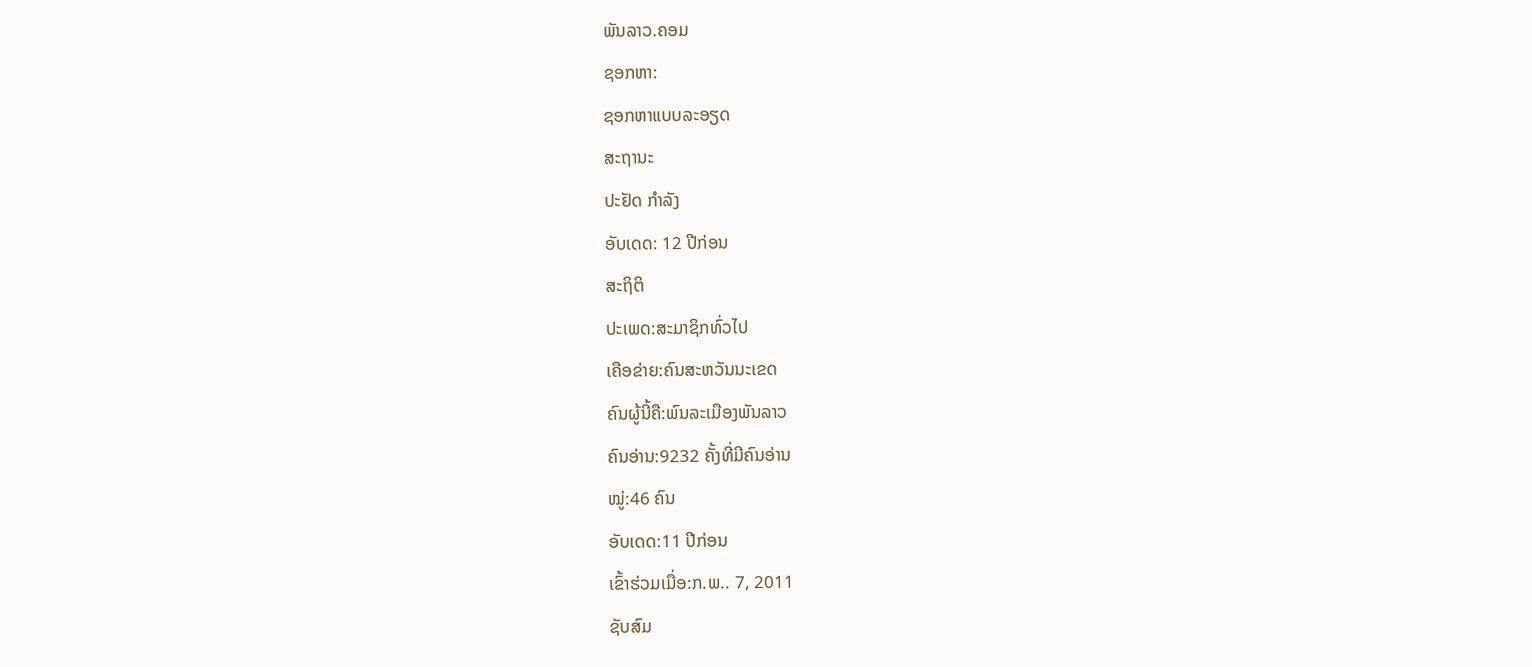ພັນລາວ.ຄອມ
ຊອກຫາ:
ຊອກຫາແບບລະອຽດ
ສະຖານະ
ປະຢັດ ກຳລັງ
ອັບເດດ: 12 ປີກ່ອນ
ສະຖິຕິ
ປະເພດ:ສະມາຊິກທົ່ວໄປ
ເຄືອຂ່າຍ:ຄົນສະຫວັນນະເຂດ
ຄົນຜູ້ນີ້ຄື:ພົນລະເມືອງພັນລາວ
ຄົນອ່ານ:9232 ຄັ້ງທີ່ມີຄົນອ່ານ
ໝູ່:46 ຄົນ
ອັບເດດ:11 ປີກ່ອນ
ເຂົ້າຮ່ວມເມື່ອ:ກ.ພ.. 7, 2011
ຊັບສົມ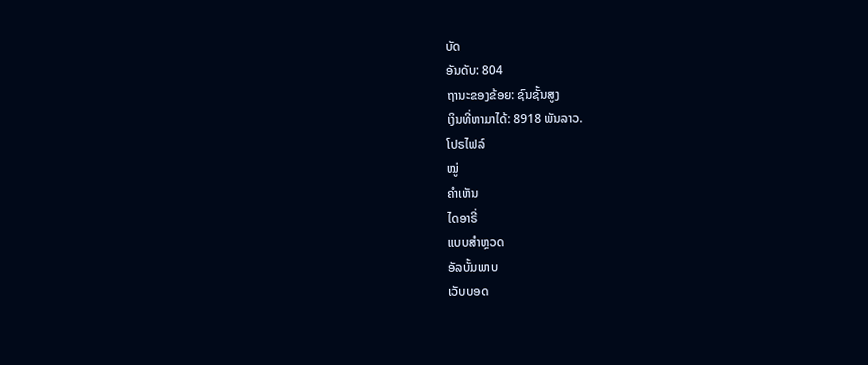ບັດ
ອັນດັບ: 804
ຖານະຂອງຂ້ອຍ: ຊົນຊັ້ນສູງ
ເງິນທີ່ຫາມາໄດ້: 8918 ພັນລາວ.
ໂປຣໄຟລ໌
ໝູ່
ຄຳເຫັນ
ໄດອາຣີ່
ແບບສຳຫຼວດ
ອັລບັ້ມພາບ
ເວັບບອດ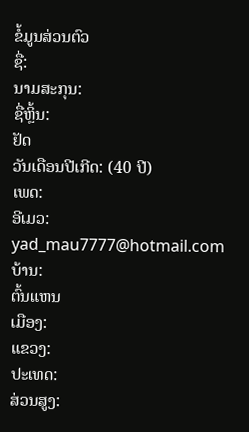ຂໍ້ມູນສ່ວນຕົວ
ຊື່:
ນາມສະກຸນ:
ຊື່ຫຼິ້ນ:
ຢັດ
ວັນເດືອນປີເກີດ: (40 ປີ)
ເພດ:
ອີເມວ:
yad_mau7777@hotmail.com
ບ້ານ:
ຕົ້ນແຫນ
ເມືອງ:
ແຂວງ:
ປະເທດ:
ສ່ວນສູງ: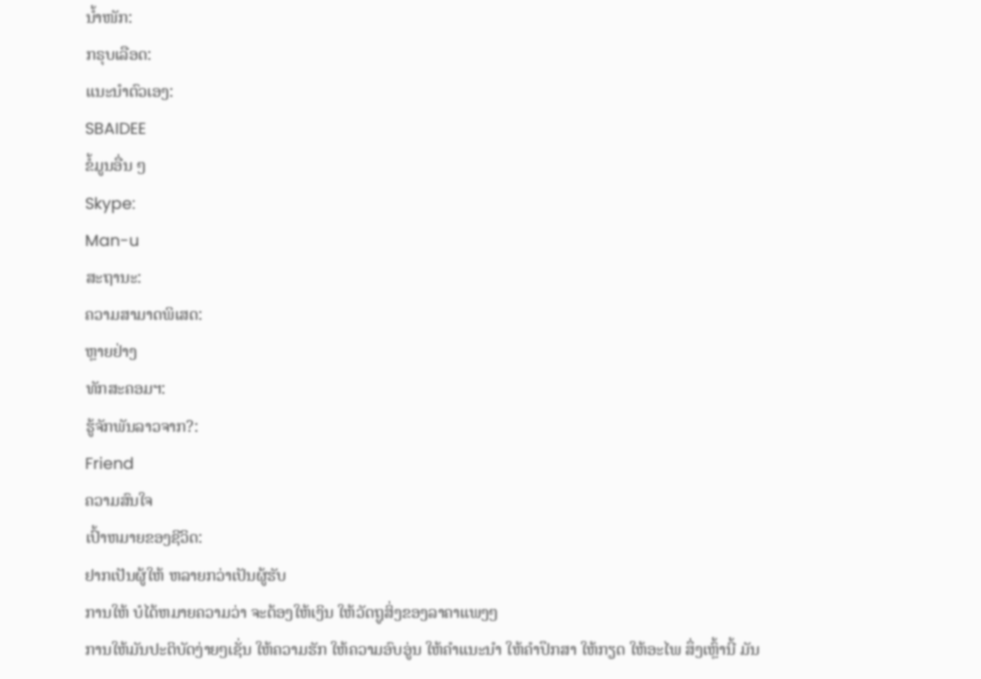ນ້ຳໜັກ:
ກຣຸບເລືອດ:
ແນະນຳຕົວເອງ:
SBAIDEE
ຂໍ້ມູນອື່ນ ໆ
Skype:
Man-u
ສະຖານະ:
ຄວາມສາມາດພິເສດ:
ຫຼາຍຢ່າງ
ທັກສະຄອມຯ:
ຮູ້ຈັກພັນລາວຈາກ?:
Friend
ຄວາມສົນໃຈ
ເປົ້າຫມາຍຂອງຊີວິດ:
ຢາກເປັນຜູ້ໃຫ້ ຫລາຍກວ່າເປັນຜູ້ຮັບ
ການໃຫ້ ບໍໄດ້ຫມາຍຄວາມວ່າ ຈະຕ້ອງໃຫ້ເງິນ ໃຫ້ວັດຖູສິ່ງຂອງລາຄາແພງໆ
ການໃຫ້ມັນປະຕິບັດງ່າຍໆເຊັ່ນ ໃຫ້ຄວາມຮັກ ໃຫ້ຄວາມອົບອູ່ນ ໃຫ້ຄຳແນະນຳ ໃຫ້ຄຳປຶກສາ ໃຫ້ກຽດ ໃຫ້ອະໄພ ສຶ່ງເຫຼົ້ານີ້ ມັນ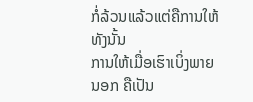ກໍ່ລ້ວນແລ້ວແຕ່ຄືການໃຫ້ທັງນັ້ນ
ການໃຫ້ເມື່ອເຮົາເບິ່ງພາຍນອກ ຄືເປັນ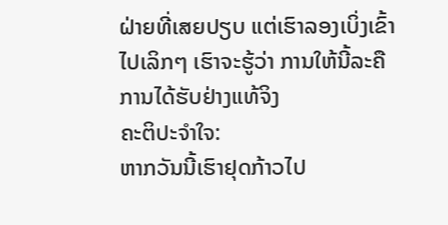ຝ່າຍທີ່ເສຍປຽບ ແຕ່ເຮົາລອງເບິ່ງເຂົ້າໄປເລິກໆ ເຮົາຈະຮູ້ວ່າ ການໃຫ້ນີ້ລະຄືການໄດ້ຮັບຢ່າງແທ້ຈິງ
ຄະຕິປະຈຳໃຈ:
ຫາກວັນນີ້ເຮົາຢຸດກ້າວໄປ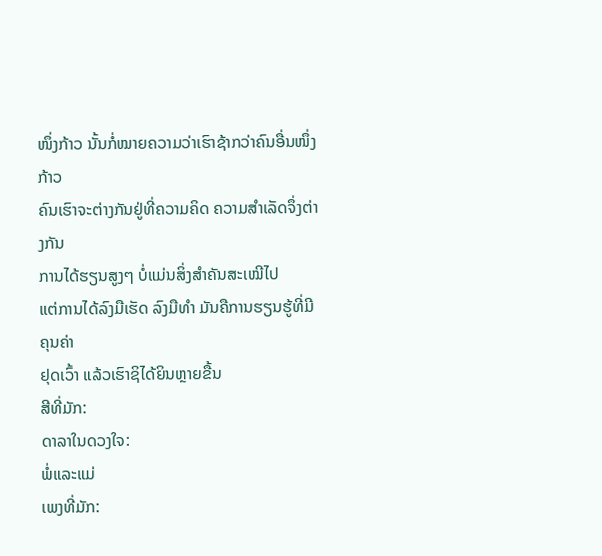ໜຶ່ງກ້າວ ນັ້ນກໍ່ໝາຍຄວາມວ່າເຮົາຊ້າກວ່າຄົນອື່ນໜຶ່ງກ້າວ
ຄົນເຮົາຈະຕ່າງກັນຢູ່ທີ່ຄວາມຄິດ ຄວາມສຳເລັດຈຶ່ງຕ່າງກັນ
ການໄດ້ຮຽນສູງໆ ບໍ່ແມ່ນສິ່ງສຳຄັນສະເໝີໄປ
ແຕ່ການໄດ້ລົງມືເຮັດ ລົງມືທຳ ມັນຄືການຮຽນຮູ້ທີ່ມີຄຸນຄ່າ
ຢຸດເວົ້າ ແລ້ວເຮົາຊິໄດ້ຍິນຫຼາຍຂື້ນ
ສີທີ່ມັກ:
ດາລາໃນດວງໃຈ:
ພໍ່ແລະແມ່
ເພງທີ່ມັກ: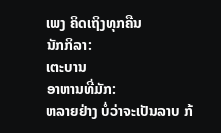ເພງ ຄິດເຖິງທຸກຄືນ
ນັກກິລາ:
ເຕະບານ
ອາຫານທີ່ມັກ:
ຫລາຍຢ່າງ ບໍ່ວ່າຈະເປັນລາບ ກ້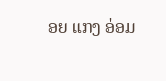ອຍ ແກງ ອ່ອມ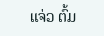ແຈ່ວ ຕົ້ມ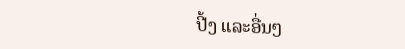ປີ້ງ ແລະອື່ນໆ